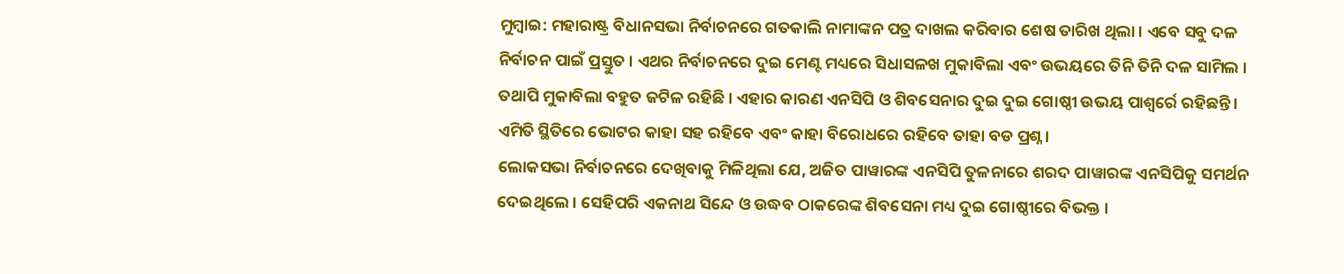ମୁମ୍ବାଇ: ମହାରାଷ୍ଟ୍ର ବିଧାନସଭା ନିର୍ବାଚନରେ ଗତକାଲି ନାମାଙ୍କନ ପତ୍ର ଦାଖଲ କରିବାର ଶେଷ ତାରିଖ ଥିଲା । ଏବେ ସବୁ ଦଳ ନିର୍ବାଚନ ପାଇଁ ପ୍ରସ୍ତୁତ । ଏଥର ନିର୍ବାଚନରେ ଦୁଇ ମେଣ୍ଟ ମଧ୍ୟରେ ସିଧାସଳଖ ମୁକାବିଲା ଏବଂ ଉଭୟରେ ତିନି ତିନି ଦଳ ସାମିଲ । ତଥାପି ମୁକାବିଲା ବହୁତ ଜଟିଳ ରହିଛି । ଏହାର କାରଣ ଏନସିପି ଓ ଶିବସେନାର ଦୁଇ ଦୁଇ ଗୋଷ୍ଠୀ ଉଭୟ ପାଶ୍ୱର୍ରେ ରହିଛନ୍ତି । ଏମିତି ସ୍ଥିତିରେ ଭୋଟର କାହା ସହ ରହିବେ ଏବଂ କାହା ବିରୋଧରେ ରହିବେ ତାହା ବଡ ପ୍ରଶ୍ନ ।
ଲୋକସଭା ନିର୍ବାଚନରେ ଦେଖିବାକୁ ମିଳିଥିଲା ଯେ, ଅଜିତ ପାୱାରଙ୍କ ଏନସିପି ତୁଳନାରେ ଶରଦ ପାୱାରଙ୍କ ଏନସିପିକୁ ସମର୍ଥନ ଦେଇଥିଲେ । ସେହିପରି ଏକନାଥ ସିନ୍ଦେ ଓ ଉଦ୍ଧବ ଠାକରେଙ୍କ ଶିବସେନା ମଧ୍ୟ ଦୁଇ ଗୋଷ୍ଠୀରେ ବିଭକ୍ତ ।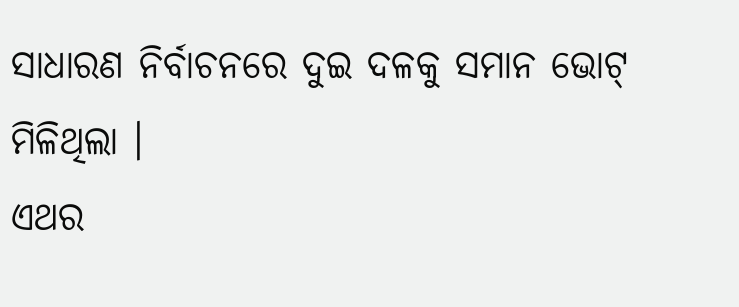ସାଧାରଣ ନିର୍ବାଚନରେ ଦୁଇ ଦଳକୁ ସମାନ ଭୋଟ୍ ମିଳିଥିଲା ।
ଏଥର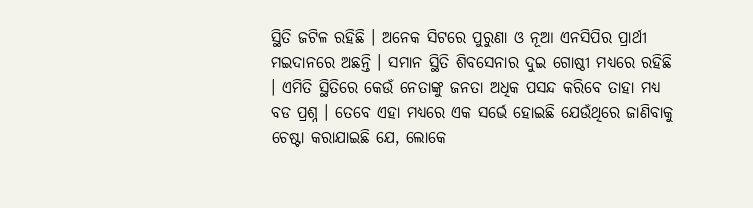ସ୍ଥିତି ଜଟିଳ ରହିଛି । ଅନେକ ସିଟରେ ପୁରୁଣା ଓ ନୂଆ ଏନସିପିର ପ୍ରାର୍ଥୀ ମଇଦାନରେ ଅଛନ୍ତି । ସମାନ ସ୍ଥିତି ଶିବସେନାର ଦୁଇ ଗୋଷ୍ଠୀ ମଧ୍ୟରେ ରହିଛି । ଏମିତି ସ୍ଥିତିରେ କେଉଁ ନେତାଙ୍କୁ ଜନତା ଅଧିକ ପସନ୍ଦ କରିବେ ତାହା ମଧ୍ୟ ବଡ ପ୍ରଶ୍ନ । ତେବେ ଏହା ମଧ୍ୟରେ ଏକ ସର୍ଭେ ହୋଇଛି ଯେଉଁଥିରେ ଜାଣିବାକୁ ଚେଷ୍ଟା କରାଯାଇଛି ଯେ, ଲୋକେ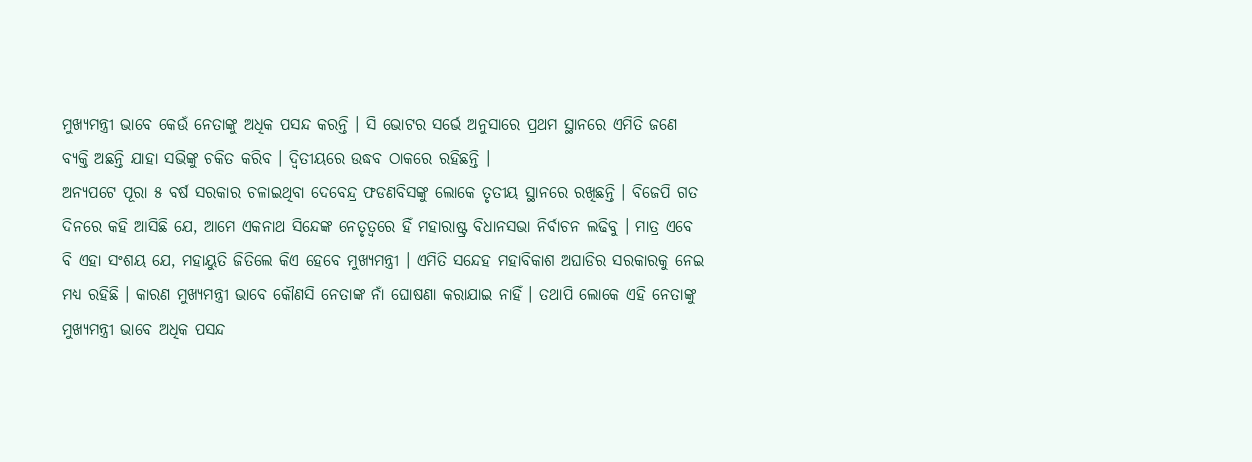ମୁଖ୍ୟମନ୍ତ୍ରୀ ଭାବେ କେଉଁ ନେତାଙ୍କୁ ଅଧିକ ପସନ୍ଦ କରନ୍ତି । ସି ଭୋଟର ସର୍ଭେ ଅନୁସାରେ ପ୍ରଥମ ସ୍ଥାନରେ ଏମିତି ଜଣେ ବ୍ୟକ୍ତି ଅଛନ୍ତି ଯାହା ସଭିଙ୍କୁ ଚକିତ କରିବ । ଦ୍ୱିତୀୟରେ ଉଦ୍ଧବ ଠାକରେ ରହିଛନ୍ତି ।
ଅନ୍ୟପଟେ ପୂରା ୫ ବର୍ଷ ସରକାର ଚଳାଇଥିବା ଦେବେନ୍ଦ୍ର ଫଡଣବିସଙ୍କୁ ଲୋକେ ତୃତୀୟ ସ୍ଥାନରେ ରଖିଛନ୍ତି । ବିଜେପି ଗତ ଦିନରେ କହି ଆସିଛି ଯେ, ଆମେ ଏକନାଥ ସିନ୍ଦେଙ୍କ ନେତୃତ୍ୱରେ ହିଁ ମହାରାଷ୍ଟ୍ର ବିଧାନସଭା ନିର୍ବାଚନ ଲଢିବୁ । ମାତ୍ର ଏବେ ବି ଏହା ସଂଶୟ ଯେ, ମହାୟୁତି ଜିତିଲେ କିଏ ହେବେ ମୁଖ୍ୟମନ୍ତ୍ରୀ । ଏମିତି ସନ୍ଦେହ ମହାବିକାଶ ଅଘାଡିର ସରକାରକୁ ନେଇ ମଧ୍ୟ ରହିଛି । କାରଣ ମୁଖ୍ୟମନ୍ତ୍ରୀ ଭାବେ କୌଣସି ନେତାଙ୍କ ନାଁ ଘୋଷଣା କରାଯାଇ ନାହିଁ । ତଥାପି ଲୋକେ ଏହି ନେତାଙ୍କୁ ମୁଖ୍ୟମନ୍ତ୍ରୀ ଭାବେ ଅଧିକ ପସନ୍ଦ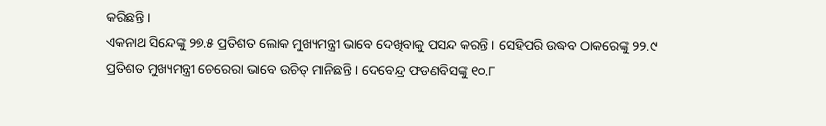କରିଛନ୍ତି ।
ଏକନାଥ ସିନ୍ଦେଙ୍କୁ ୨୭.୫ ପ୍ରତିଶତ ଲୋକ ମୁଖ୍ୟମନ୍ତ୍ରୀ ଭାବେ ଦେଖିବାକୁ ପସନ୍ଦ କରନ୍ତି । ସେହିପରି ଉଦ୍ଧବ ଠାକରେଙ୍କୁ ୨୨.୯ ପ୍ରତିଶତ ମୁଖ୍ୟମନ୍ତ୍ରୀ ଚେରେରା ଭାବେ ଉଚିତ୍ ମାନିଛନ୍ତି । ଦେବେନ୍ଦ୍ର ଫଡଣବିସଙ୍କୁ ୧୦.୮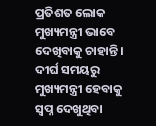ପ୍ରତିଶତ ଲୋକ ମୁଖ୍ୟମନ୍ତ୍ରୀ ଭାବେ ଦେଖିବାକୁ ଚାହାନ୍ତି । ଦୀର୍ଘ ସମୟରୁ ମୁଖ୍ୟମନ୍ତ୍ରୀ ହେବାକୁ ସ୍ୱପ୍ନ ଦେଖୁଥିବା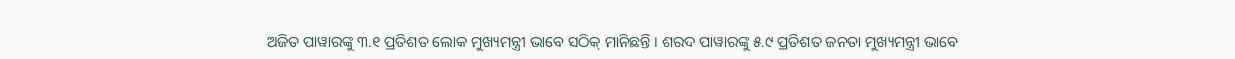ଅଜିତ ପାୱାରଙ୍କୁ ୩.୧ ପ୍ରତିଶତ ଲୋକ ମୁଖ୍ୟମନ୍ତ୍ରୀ ଭାବେ ସଠିକ୍ ମାନିଛନ୍ତି । ଶରଦ ପାୱାରଙ୍କୁ ୫.୯ ପ୍ରତିଶତ ଜନତା ମୁଖ୍ୟମନ୍ତ୍ରୀ ଭାବେ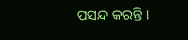ପସନ୍ଦ କରନ୍ତି ।